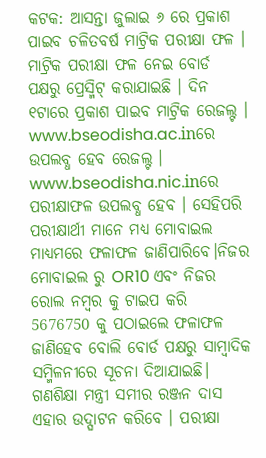କଟକ: ଆସନ୍ତା ଜୁଲାଇ ୬ ରେ ପ୍ରକାଶ ପାଇବ ଚଳିତବର୍ଷ ମାଟ୍ରିକ ପରୀକ୍ଷା ଫଳ । ମାଟ୍ରିକ ପରୀକ୍ଷା ଫଳ ନେଇ ବୋର୍ଡ ପକ୍ଷରୁ ପ୍ରେସ୍ମିଟ୍ କରାଯାଇଛି । ଦିନ ୧ଟାରେ ପ୍ରକାଶ ପାଇବ ମାଟ୍ରିକ ରେଜଲ୍ଟ । www.bseodisha.ac.inରେ ଉପଲବ୍ଧ ହେବ ରେଜଲ୍ଟ । www.bseodisha.nic.inରେ ପରୀକ୍ଷାଫଳ ଉପଲବ୍ଧ ହେବ । ସେହିପରି ପରୀକ୍ଷାର୍ଥୀ ମାନେ ମଧ୍ୟ ମୋବାଇଲ ମାଧ୍ୟମରେ ଫଳାଫଳ ଜାଣିପାରିବେ।ନିଜର ମୋବାଇଲ ରୁ OR10 ଏବଂ ନିଜର ରୋଲ ନମ୍ବର କୁ ଟାଇପ କରି 5676750 କୁ ପଠାଇଲେ ଫଳାଫଳ ଜାଣିହେବ ବୋଲି ବୋର୍ଡ ପକ୍ଷରୁ ସାମ୍ବାଦିକ ସମ୍ମିଳନୀରେ ସୂଚନା ଦିଆଯାଇଛି।
ଗଣଶିକ୍ଷା ମନ୍ତ୍ରୀ ସମୀର ରଞ୍ଜନ ଦାସ ଏହାର ଉଦ୍ଘାଟନ କରିବେ । ପରୀକ୍ଷା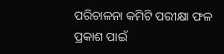ପରିଚାଳନା କମିଟି ପରୀକ୍ଷା ଫଳ ପ୍ରକାଶ ପାଇଁ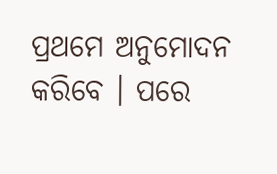ପ୍ରଥମେ ଅନୁମୋଦନ କରିବେ । ପରେ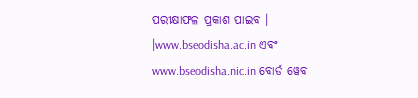ପରୀକ୍ଷାଫଳ ପ୍ରକାଶ ପାଇବ । ।www.bseodisha.ac.in ଏବଂ www.bseodisha.nic.in ବୋର୍ଡ ୱେବ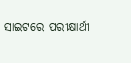ସାଇଟରେ ପରୀକ୍ଷାର୍ଥୀ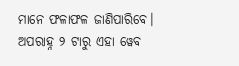ମାନେ ଫଳାଫଳ ଜାଣିପାରିବେ। ଅପରାହ୍ନ ୨ ଟାରୁ ଏହା ୱେବ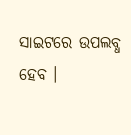ସାଇଟରେ ଉପଲବ୍ଧ ହେବ ।